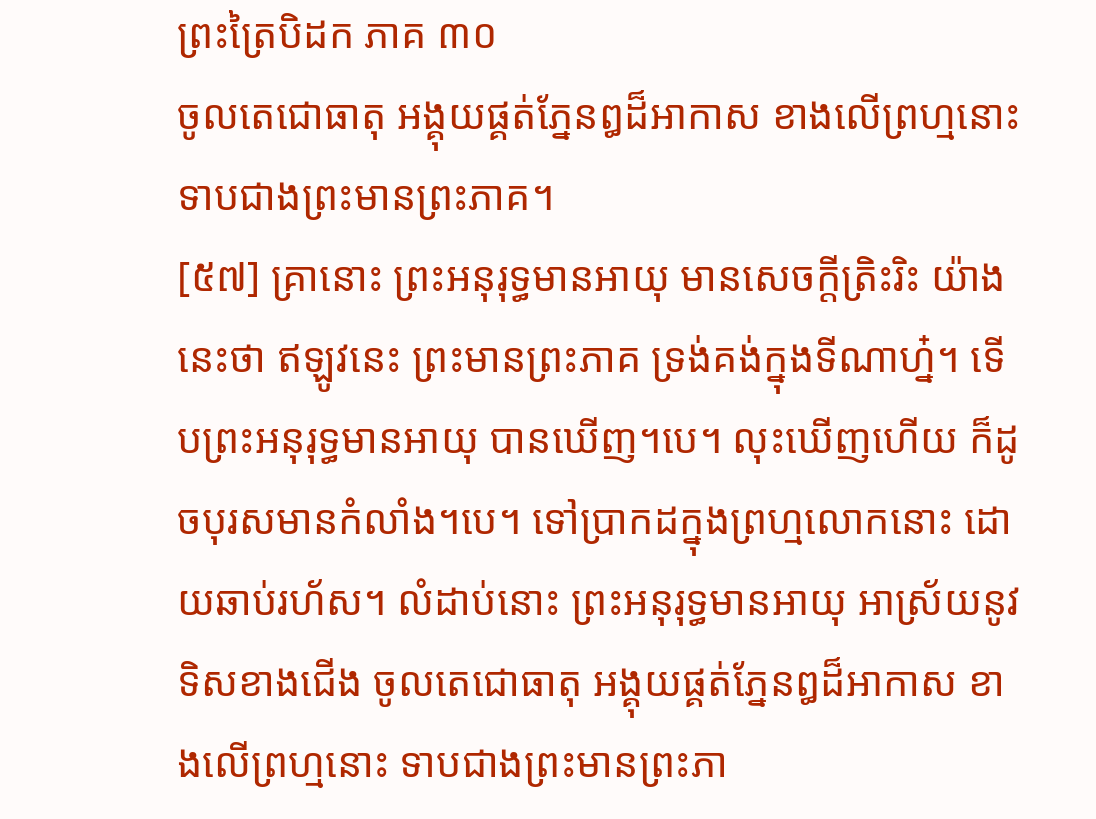ព្រះត្រៃបិដក ភាគ ៣០
ចូលតេជោធាតុ អង្គុយផ្គត់ភ្នែនឰដ៏អាកាស ខាងលើព្រហ្មនោះ ទាបជាងព្រះមានព្រះភាគ។
[៥៧] គ្រានោះ ព្រះអនុរុទ្ធមានអាយុ មានសេចក្តីត្រិះរិះ យ៉ាងនេះថា ឥឡូវនេះ ព្រះមានព្រះភាគ ទ្រង់គង់ក្នុងទីណាហ្ន៎។ ទើបព្រះអនុរុទ្ធមានអាយុ បានឃើញ។បេ។ លុះឃើញហើយ ក៏ដូចបុរសមានកំលាំង។បេ។ ទៅប្រាកដក្នុងព្រហ្មលោកនោះ ដោយឆាប់រហ័ស។ លំដាប់នោះ ព្រះអនុរុទ្ធមានអាយុ អាស្រ័យនូវទិសខាងជើង ចូលតេជោធាតុ អង្គុយផ្គត់ភ្នែនឰដ៏អាកាស ខាងលើព្រហ្មនោះ ទាបជាងព្រះមានព្រះភា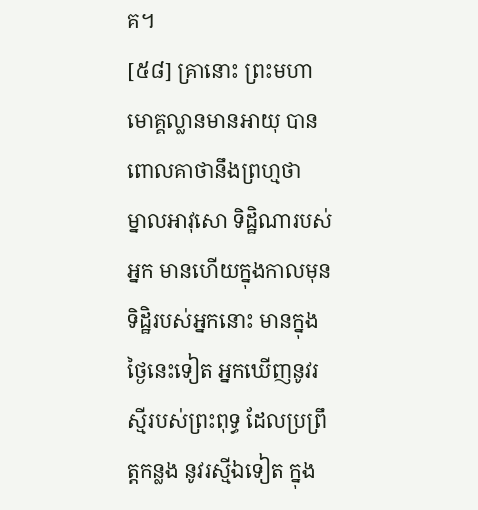គ។
[៥៨] គ្រានោះ ព្រះមហាមោគ្គល្លានមានអាយុ បានពោលគាថានឹងព្រហ្មថា
ម្នាលអាវុសោ ទិដ្ឋិណារបស់អ្នក មានហើយក្នុងកាលមុន ទិដ្ឋិរបស់អ្នកនោះ មានក្នុងថ្ងៃនេះទៀត អ្នកឃើញនូវរស្មីរបស់ព្រះពុទ្ធ ដែលប្រព្រឹត្តកន្លង នូវរស្មីឯទៀត ក្នុង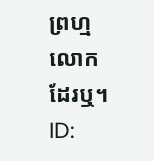ព្រហ្មលោកដែរឬ។
ID: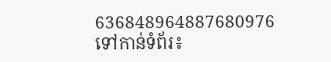636848964887680976
ទៅកាន់ទំព័រ៖